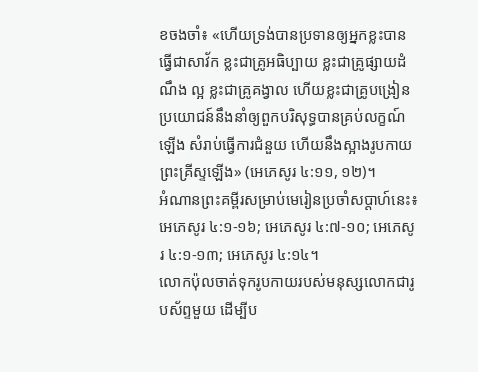ខចងចាំ៖ «ហើយទ្រង់បានប្រទានឲ្យអ្នកខ្លះបានធ្វើជាសាវ័ក ខ្លះជាគ្រូអធិប្បាយ ខ្លះជាគ្រូផ្សាយដំណឹង ល្អ ខ្លះជាគ្រូគង្វាល ហើយខ្លះជាគ្រូបង្រៀន ប្រយោជន៍នឹងនាំឲ្យពួកបរិសុទ្ធបានគ្រប់លក្ខណ៍ឡើង សំរាប់ធ្វើការជំនួយ ហើយនឹងស្អាងរូបកាយព្រះគ្រីស្ទឡើង» (អេភេសូរ ៤:១១, ១២)។
អំណានព្រះគម្ពីរសម្រាប់មេរៀនប្រចាំសប្ដាហ៍នេះ៖ អេភេសូរ ៤:១-១៦; អេភេសូរ ៤:៧-១០; អេភេសូរ ៤:១-១៣; អេភេសូរ ៤:១៤។
លោកប៉ុលចាត់ទុករូបកាយរបស់មនុស្សលោកជារូបស័ព្ទមួយ ដើម្បីប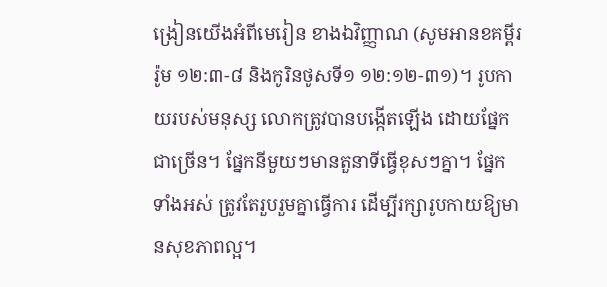ង្រៀនយើងអំពីមេរៀន ខាងឯវិញ្ញាណ (សូមអានខគម្ពីររ៉ូម ១២:៣-៨ និងកូរិនថូសទី១ ១២:១២-៣១)។ រូបកាយរបស់មនុស្ស លោកត្រូវបានបង្កើតឡើង ដោយផ្នែកជាច្រើន។ ផ្នែកនីមួយៗមានតួនាទីធ្វើខុសៗគ្នា។ ផ្នែកទាំងអស់ ត្រូវតែរួបរួមគ្នាធ្វើការ ដើម្បីរក្សារូបកាយឱ្យមានសុខភាពល្អ។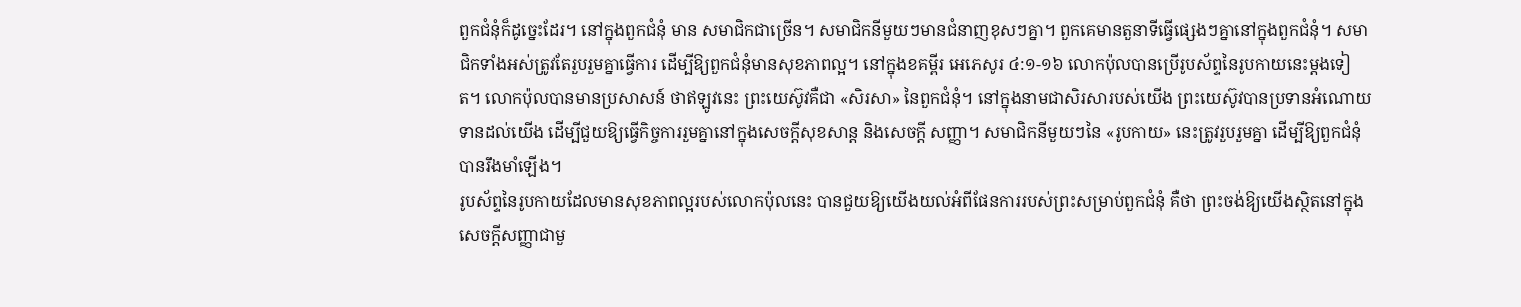ពួកជំនុំក៏ដូច្នេះដែរ។ នៅក្នុងពួកជំនុំ មាន សមាជិកជាច្រើន។ សមាជិកនីមួយៗមានជំនាញខុសៗគ្នា។ ពួកគេមានតួនាទីធ្វើផ្សេងៗគ្នានៅក្នុងពួកជំនុំ។ សមាជិកទាំងអស់ត្រូវតែរួបរួមគ្នាធ្វើការ ដើម្បីឱ្យពួកជំនុំមានសុខភាពល្អ។ នៅក្នុងខគម្ពីរ អេភេសូរ ៤:១-១៦ លោកប៉ុលបានប្រើរូបស័ព្ទនៃរូបកាយនេះម្តងទៀត។ លោកប៉ុលបានមានប្រសាសន៍ ថាឥឡូវនេះ ព្រះយេស៊ូវគឺជា «សិរសា» នៃពួកជំនុំ។ នៅក្នុងនាមជាសិរសារបស់យើង ព្រះយេស៊ូវបានប្រទានអំណោយទានដល់យើង ដើម្បីជួយឱ្យធ្វើកិច្ចការរួមគ្នានៅក្នុងសេចក្តីសុខសាន្ត និងសេចក្តី សញ្ញា។ សមាជិកនីមួយៗនៃ «រូបកាយ» នេះត្រូវរួបរួមគ្នា ដើម្បីឱ្យពួកជំនុំបានរឹងមាំឡើង។
រូបស័ព្ទនៃរូបកាយដែលមានសុខភាពល្អរបស់លោកប៉ុលនេះ បានជួយឱ្យយើងយល់អំពីផែនការរបស់ព្រះសម្រាប់ពួកជំនុំ គឺថា ព្រះចង់ឱ្យយើងស្ថិតនៅក្នុងសេចក្តីសញ្ញាជាមួ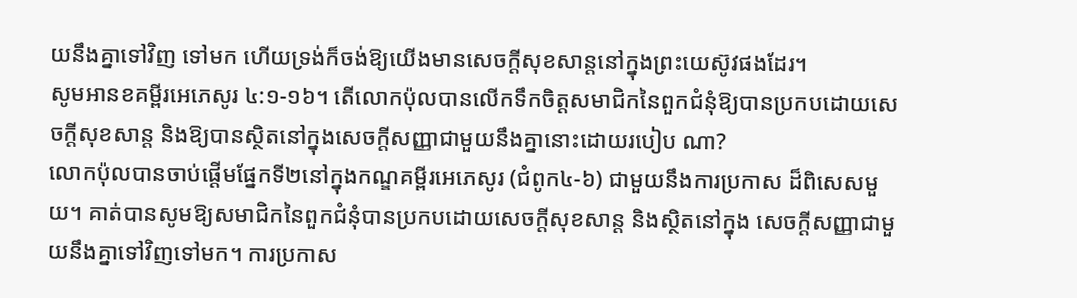យនឹងគ្នាទៅវិញ ទៅមក ហើយទ្រង់ក៏ចង់ឱ្យយើងមានសេចក្តីសុខសាន្តនៅក្នុងព្រះយេស៊ូវផងដែរ។
សូមអានខគម្ពីរអេភេសូរ ៤:១-១៦។ តើលោកប៉ុលបានលើកទឹកចិត្តសមាជិកនៃពួកជំនុំឱ្យបានប្រកបដោយសេចក្តីសុខសាន្ត និងឱ្យបានស្ថិតនៅក្នុងសេចក្តីសញ្ញាជាមួយនឹងគ្នានោះដោយរបៀប ណា?
លោកប៉ុលបានចាប់ផ្តើមផ្នែកទី២នៅក្នុងកណ្ឌគម្ពីរអេភេសូរ (ជំពូក៤-៦) ជាមួយនឹងការប្រកាស ដ៏ពិសេសមួយ។ គាត់បានសូមឱ្យសមាជិកនៃពួកជំនុំបានប្រកបដោយសេចក្តីសុខសាន្ត និងស្ថិតនៅក្នុង សេចក្តីសញ្ញាជាមួយនឹងគ្នាទៅវិញទៅមក។ ការប្រកាស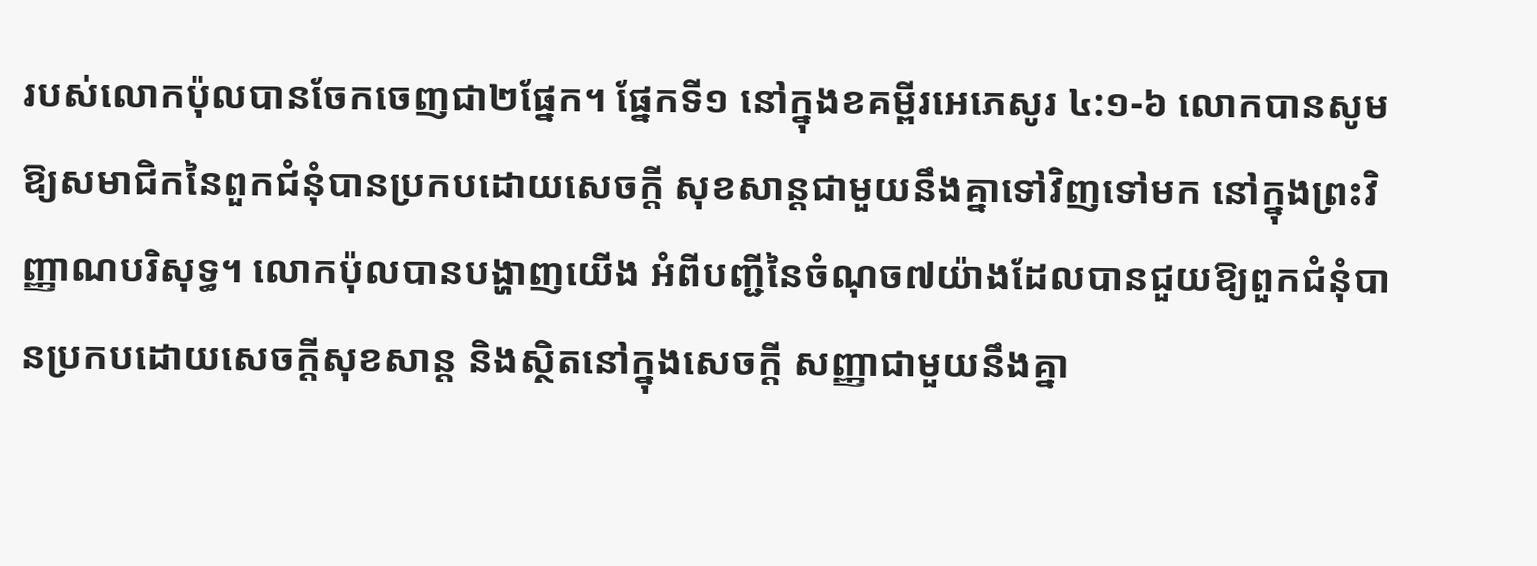របស់លោកប៉ុលបានចែកចេញជា២ផ្នែក។ ផ្នែកទី១ នៅក្នុងខគម្ពីរអេភេសូរ ៤:១-៦ លោកបានសូមឱ្យសមាជិកនៃពួកជំនុំបានប្រកបដោយសេចក្តី សុខសាន្តជាមួយនឹងគ្នាទៅវិញទៅមក នៅក្នុងព្រះវិញ្ញាណបរិសុទ្ធ។ លោកប៉ុលបានបង្ហាញយើង អំពីបញ្ជីនៃចំណុច៧យ៉ាងដែលបានជួយឱ្យពួកជំនុំបានប្រកបដោយសេចក្តីសុខសាន្ត និងស្ថិតនៅក្នុងសេចក្តី សញ្ញាជាមួយនឹងគ្នា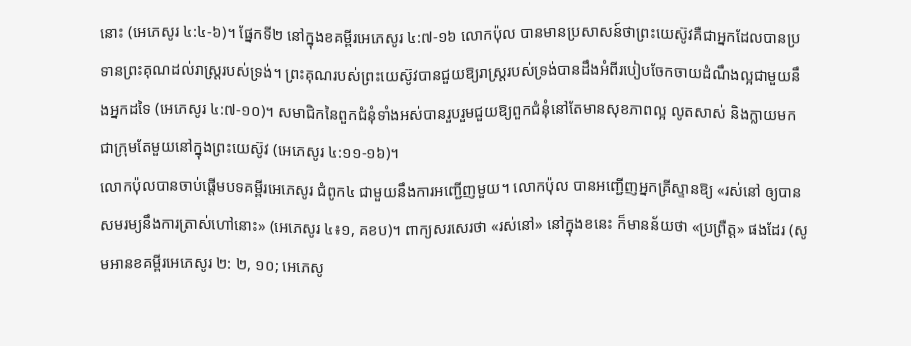នោះ (អេភេសូរ ៤:៤-៦)។ ផ្នែកទី២ នៅក្នុងខគម្ពីរអេភេសូរ ៤:៧-១៦ លោកប៉ុល បានមានប្រសាសន៍ថាព្រះយេស៊ូវគឺជាអ្នកដែលបានប្រទានព្រះគុណដល់រាស្ត្ររបស់ទ្រង់។ ព្រះគុណរបស់ព្រះយេស៊ូវបានជួយឱ្យរាស្ត្ររបស់ទ្រង់បានដឹងអំពីរបៀបចែកចាយដំណឹងល្អជាមួយនឹងអ្នកដទៃ (អេភេសូរ ៤:៧-១០)។ សមាជិកនៃពួកជំនុំទាំងអស់បានរួបរួមជួយឱ្យពួកជំនុំនៅតែមានសុខភាពល្អ លូតសាស់ និងក្លាយមកជាក្រុមតែមួយនៅក្នុងព្រះយេស៊ូវ (អេភេសូរ ៤:១១-១៦)។
លោកប៉ុលបានចាប់ផ្តើមបទគម្ពីរអេភេសូរ ជំពូក៤ ជាមួយនឹងការអញ្ជើញមួយ។ លោកប៉ុល បានអញ្ជើញអ្នកគ្រីស្ទានឱ្យ «រស់នៅ ឲ្យបានសមរម្យនឹងការត្រាស់ហៅនោះ» (អេភេសូរ ៤៖១, គខប)។ ពាក្យសរសេរថា «រស់នៅ» នៅក្នុងខនេះ ក៏មានន័យថា «ប្រព្រឺត្ត» ផងដែរ (សូមអានខគម្ពីរអេភេសូរ ២: ២, ១០; អេភេសូ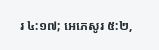រ ៤:១៧; អេភេសូរ ៥:២,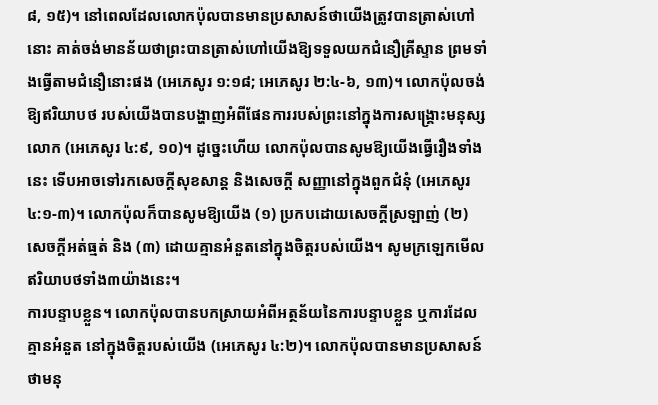៨, ១៥)។ នៅពេលដែលលោកប៉ុលបានមានប្រសាសន៍ថាយើងត្រូវបានត្រាស់ហៅនោះ គាត់ចង់មានន័យថាព្រះបានត្រាស់ហៅយើងឱ្យទទួលយកជំនឿគ្រីស្ទាន ព្រមទាំងធ្វើតាមជំនឿនោះផង (អេភេសូរ ១:១៨; អេភេសូរ ២:៤-៦, ១៣)។ លោកប៉ុលចង់ឱ្យឥរិយាបថ របស់យើងបានបង្ហាញអំពីផែនការរបស់ព្រះនៅក្នុងការសង្គ្រោះមនុស្សលោក (អេភេសូរ ៤:៩, ១០)។ ដូច្នេះហើយ លោកប៉ុលបានសូមឱ្យយើងធ្វើរឿងទាំងនេះ ទើបអាចទៅរកសេចក្តីសុខសាន្ត និងសេចក្តី សញ្ញានៅក្នុងពួកជំនុំ (អេភេសូរ ៤:១-៣)។ លោកប៉ុលក៏បានសូមឱ្យយើង (១) ប្រកបដោយសេចក្តីស្រឡាញ់ (២) សេចក្តីអត់ធ្មត់ និង (៣) ដោយគ្មានអំនួតនៅក្នុងចិត្តរបស់យើង។ សូមក្រឡេកមើលឥរិយាបថទាំង៣យ៉ាងនេះ។
ការបន្ទាបខ្លួន។ លោកប៉ុលបានបកស្រាយអំពីអត្ថន័យនៃការបន្ទាបខ្លួន ឬការដែលគ្មានអំនួត នៅក្នុងចិត្តរបស់យើង (អេភេសូរ ៤:២)។ លោកប៉ុលបានមានប្រសាសន៍ថាមនុ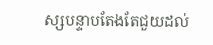ស្សបន្ទាបតែងតែជួយដល់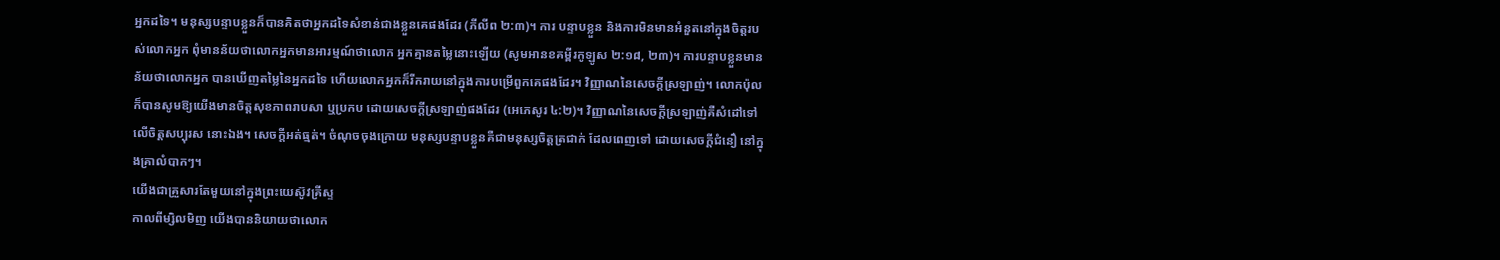អ្នកដទៃ។ មនុស្សបន្ទាបខ្លួនក៏បានគិតថាអ្នកដទៃសំខាន់ជាងខ្លួនគេផងដែរ (ភីលីព ២:៣)។ ការ បន្ទាបខ្លួន និងការមិនមានអំនួតនៅក្នុងចិត្តរបស់លោកអ្នក ពុំមានន័យថាលោកអ្នកមានអារម្មណ៍ថាលោក អ្នកគ្មានតម្លៃនោះឡើយ (សូមអានខគម្ពីរកូឡូស ២:១៨, ២៣)។ ការបន្ទាបខ្លួនមានន័យថាលោកអ្នក បានឃើញតម្លៃនៃអ្នកដទៃ ហើយលោកអ្នកក៏រីករាយនៅក្នុងការបម្រើពួកគេផងដែរ។ វិញ្ញាណនៃសេចក្តីស្រឡាញ់។ លោកប៉ុលក៏បានសូមឱ្យយើងមានចិត្តសុខភាពរាបសា ឬប្រកប ដោយសេចក្តីស្រឡាញ់ផងដែរ (អេភេសូរ ៤:២)។ វិញ្ញាណនៃសេចក្តីស្រឡាញ់គឺសំដៅទៅលើចិត្តសប្បុរស នោះឯង។ សេចក្តីអត់ធ្មត់។ ចំណុចចុងក្រោយ មនុស្សបន្ទាបខ្លួនគឺជាមនុស្សចិត្តត្រជាក់ ដែលពេញទៅ ដោយសេចក្តីជំនឿ នៅក្នុងគ្រាលំបាកៗ។
យើងជាគ្រួសារតែមួយនៅក្នុងព្រះយេស៊ូវគ្រីស្ទ
កាលពីម្សិលមិញ យើងបាននិយាយថាលោក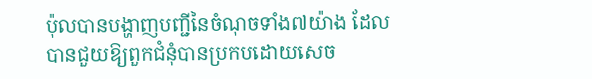ប៉ុលបានបង្ហាញបញ្ជីនៃចំណុចទាំង៧យ៉ាង ដែល បានជួយឱ្យពួកជំនុំបានប្រកបដោយសេច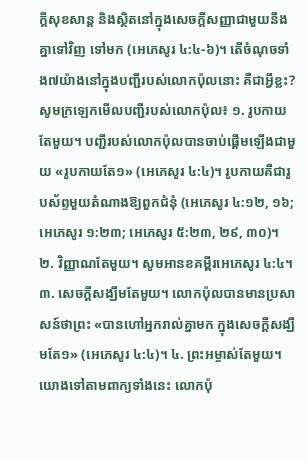ក្តីសុខសាន្ត និងស្ថិតនៅក្នុងសេចក្តីសញ្ញាជាមួយនឹងគ្នាទៅវិញ ទៅមក (អេភេសូរ ៤:៤-៦)។ តើចំណុចទាំង៧យ៉ាងនៅក្នុងបញ្ជីរបស់លោកប៉ុលនោះ គឺជាអ្វីខ្លះ? សូមក្រឡេកមើលបញ្ជីរបស់លោកប៉ុល៖ ១. រូបកាយតែមួយ។ បញ្ជីរបស់លោកប៉ុលបានចាប់ផ្តើមឡើងជាមួយ «រូបកាយតែ១» (អេភេសូរ ៤:៤)។ រូបកាយគឺជារូបស័ព្ទមួយតំណាងឱ្យពួកជំនុំ (អេភេសូរ ៤:១២, ១៦; អេភេសូរ ១:២៣; អេភេសូរ ៥:២៣, ២៩, ៣០)។ ២. វិញ្ញាណតែមួយ។ សូមអានខគម្ពីរអេភេសូរ ៤:៤។ ៣. សេចក្តីសង្ឃឹមតែមួយ។ លោកប៉ុលបានមានប្រសាសន៍ថាព្រះ «បានហៅអ្នករាល់គ្នាមក ក្នុងសេចក្តីសង្ឃឹមតែ១» (អេភេសូរ ៤:៤)។ ៤. ព្រះអម្ចាស់តែមួយ។ យោងទៅតាមពាក្យទាំងនេះ លោកប៉ុ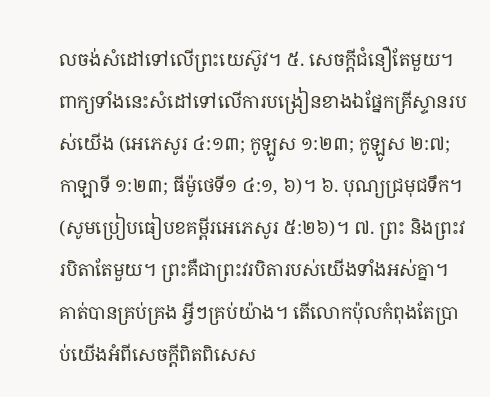លចង់សំដៅទៅលើព្រះយេស៊ូវ។ ៥. សេចក្តីជំនឿតែមួយ។ ពាក្យទាំងនេះសំដៅទៅលើការបង្រៀនខាងឯផ្នែកគ្រីស្ទានរបស់យើង (អេភេសូរ ៤:១៣; កូឡូស ១:២៣; កូឡូស ២:៧; កាឡាទី ១:២៣; ធីម៉ូថេទី១ ៤:១, ៦)។ ៦. បុណ្យជ្រមុជទឹក។ (សូមប្រៀបធៀបខគម្ពីរអេភេសូរ ៥:២៦)។ ៧. ព្រះ និងព្រះវរបិតាតែមួយ។ ព្រះគឺជាព្រះវរបិតារបស់យើងទាំងអស់គ្នា។ គាត់បានគ្រប់គ្រង អ្វីៗគ្រប់យ៉ាង។ តើលោកប៉ុលកំពុងតែប្រាប់យើងអំពីសេចក្តីពិតពិសេស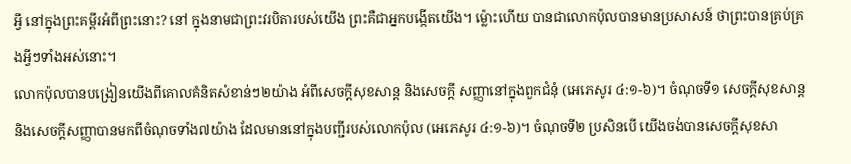អ្វី នៅក្នុងព្រះគម្ពីរអំពីព្រះនោះ? នៅ ក្នុងនាមជាព្រះវរបិតារបស់យើង ព្រះគឺជាអ្នកបង្កើតយើង។ ម្ល៉ោះហើយ បានជាលោកប៉ុលបានមានប្រសាសន៍ ថាព្រះបានគ្រប់គ្រងអ្វីៗទាំងអស់នោះ។
លោកប៉ុលបានបង្រៀនយើងពីគោលគំនិតសំខាន់ៗ២យ៉ាង អំពីសេចក្តីសុខសាន្ត និងសេចក្តី សញ្ញានៅក្នុងពួកជំនុំ (អេភេសូរ ៤:១-៦)។ ចំណុចទី១ សេចក្តីសុខសាន្ត និងសេចក្តីសញ្ញាបានមកពីចំណុចទាំង៧យ៉ាង ដែលមាននៅក្នុងបញ្ជីរបស់លោកប៉ុល (អេភេសូរ ៤:១-៦)។ ចំណុចទី២ ប្រសិនបើ យើងចង់បានសេចក្តីសុខសា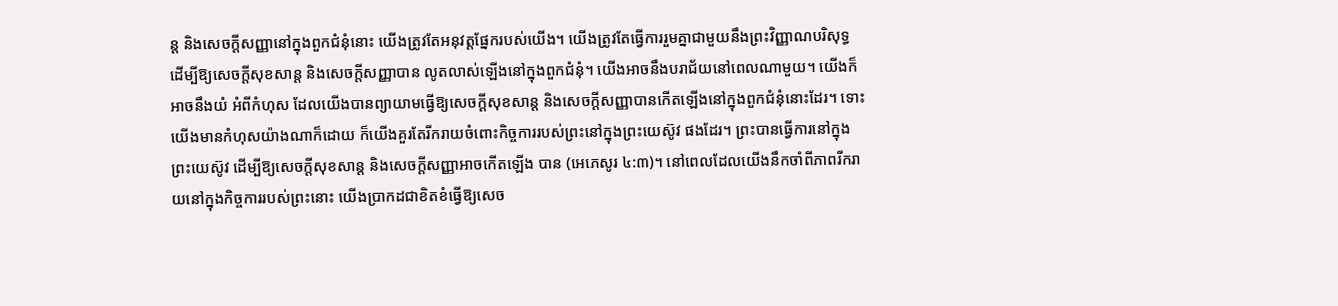ន្ត និងសេចក្តីសញ្ញានៅក្នុងពួកជំនុំនោះ យើងត្រូវតែអនុវត្តផ្នែករបស់យើង។ យើងត្រូវតែធ្វើការរួមគ្នាជាមួយនឹងព្រះវិញ្ញាណបរិសុទ្ធ ដើម្បីឱ្យសេចក្តីសុខសាន្ត និងសេចក្តីសញ្ញាបាន លូតលាស់ឡើងនៅក្នុងពួកជំនុំ។ យើងអាចនឹងបរាជ័យនៅពេលណាមួយ។ យើងក៏អាចនឹងយំ អំពីកំហុស ដែលយើងបានព្យាយាមធ្វើឱ្យសេចក្តីសុខសាន្ត និងសេចក្តីសញ្ញាបានកើតឡើងនៅក្នុងពួកជំនុំនោះដែរ។ ទោះយើងមានកំហុសយ៉ាងណាក៏ដោយ ក៏យើងគួរតែរីករាយចំពោះកិច្ចការរបស់ព្រះនៅក្នុងព្រះយេស៊ូវ ផងដែរ។ ព្រះបានធ្វើការនៅក្នុងព្រះយេស៊ូវ ដើម្បីឱ្យសេចក្តីសុខសាន្ត និងសេចក្តីសញ្ញាអាចកើតឡើង បាន (អេភេសូរ ៤:៣)។ នៅពេលដែលយើងនឹកចាំពីភាពរីករាយនៅក្នុងកិច្ចការរបស់ព្រះនោះ យើងប្រាកដជាខិតខំធ្វើឱ្យសេច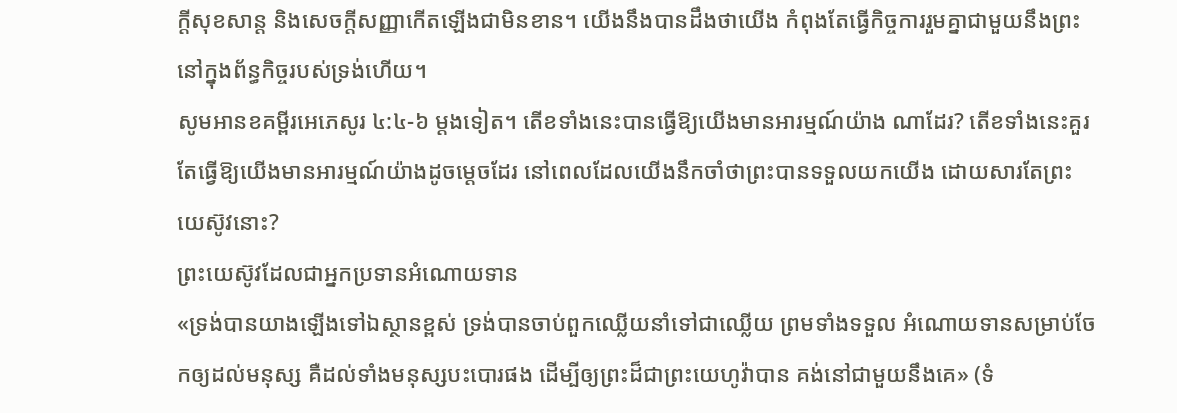ក្តីសុខសាន្ត និងសេចក្តីសញ្ញាកើតឡើងជាមិនខាន។ យើងនឹងបានដឹងថាយើង កំពុងតែធ្វើកិច្ចការរួមគ្នាជាមួយនឹងព្រះ នៅក្នុងព័ន្ធកិច្ចរបស់ទ្រង់ហើយ។
សូមអានខគម្ពីរអេភេសូរ ៤:៤-៦ ម្តងទៀត។ តើខទាំងនេះបានធ្វើឱ្យយើងមានអារម្មណ៍យ៉ាង ណាដែរ? តើខទាំងនេះគួរតែធ្វើឱ្យយើងមានអារម្មណ៍យ៉ាងដូចម្តេចដែរ នៅពេលដែលយើងនឹកចាំថាព្រះបានទទួលយកយើង ដោយសារតែព្រះយេស៊ូវនោះ?
ព្រះយេស៊ូវដែលជាអ្នកប្រទានអំណោយទាន
«ទ្រង់បានយាងឡើងទៅឯស្ថានខ្ពស់ ទ្រង់បានចាប់ពួកឈ្លើយនាំទៅជាឈ្លើយ ព្រមទាំងទទួល អំណោយទានសម្រាប់ចែកឲ្យដល់មនុស្ស គឺដល់ទាំងមនុស្សបះបោរផង ដើម្បីឲ្យព្រះដ៏ជាព្រះយេហូវ៉ាបាន គង់នៅជាមួយនឹងគេ» (ទំ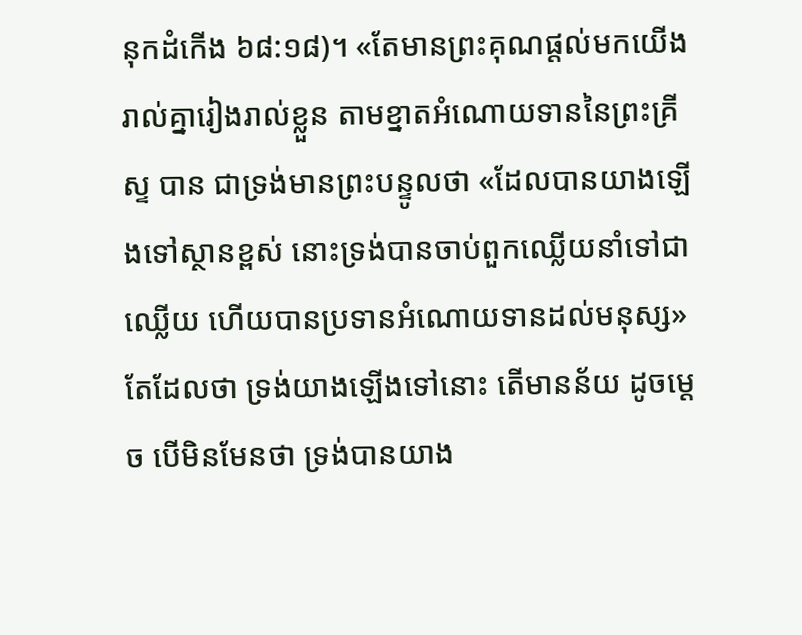នុកដំកើង ៦៨:១៨)។ «តែមានព្រះគុណផ្តល់មកយើងរាល់គ្នារៀងរាល់ខ្លួន តាមខ្នាតអំណោយទាននៃព្រះគ្រីស្ទ បាន ជាទ្រង់មានព្រះបន្ទូលថា «ដែលបានយាងឡើងទៅស្ថានខ្ពស់ នោះទ្រង់បានចាប់ពួកឈ្លើយនាំទៅជាឈ្លើយ ហើយបានប្រទានអំណោយទានដល់មនុស្ស» តែដែលថា ទ្រង់យាងឡើងទៅនោះ តើមានន័យ ដូចម្តេច បើមិនមែនថា ទ្រង់បានយាង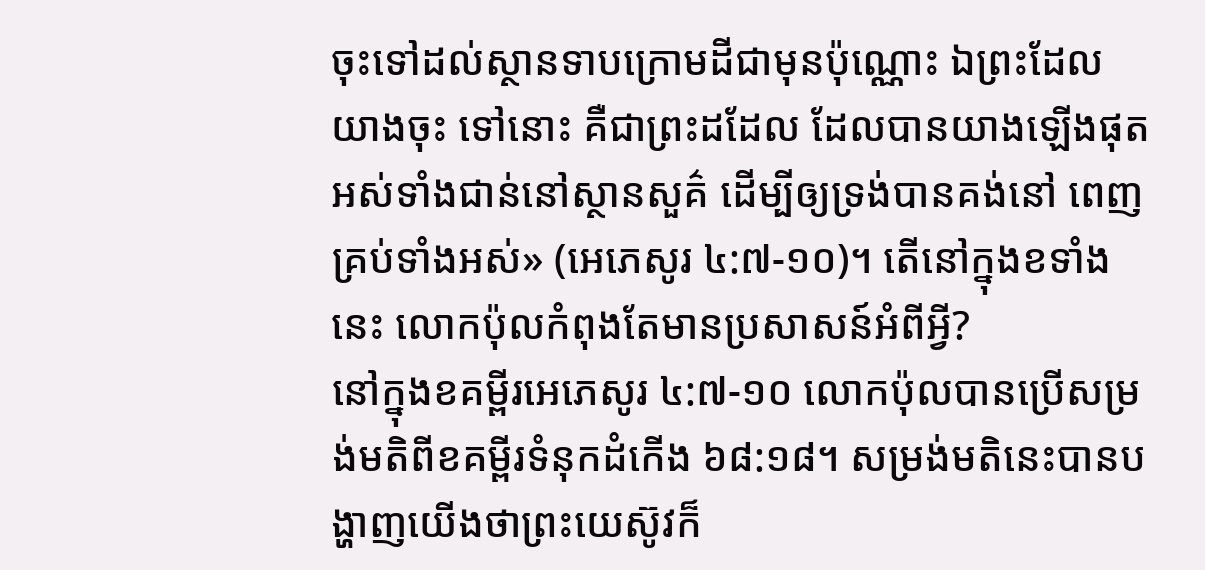ចុះទៅដល់ស្ថានទាបក្រោមដីជាមុនប៉ុណ្ណោះ ឯព្រះដែលយាងចុះ ទៅនោះ គឺជាព្រះដដែល ដែលបានយាងឡើងផុតអស់ទាំងជាន់នៅស្ថានសួគ៌ ដើម្បីឲ្យទ្រង់បានគង់នៅ ពេញគ្រប់ទាំងអស់» (អេភេសូរ ៤:៧-១០)។ តើនៅក្នុងខទាំងនេះ លោកប៉ុលកំពុងតែមានប្រសាសន៍អំពីអ្វី?
នៅក្នុងខគម្ពីរអេភេសូរ ៤:៧-១០ លោកប៉ុលបានប្រើសម្រង់មតិពីខគម្ពីរទំនុកដំកើង ៦៨:១៨។ សម្រង់មតិនេះបានបង្ហាញយើងថាព្រះយេស៊ូវក៏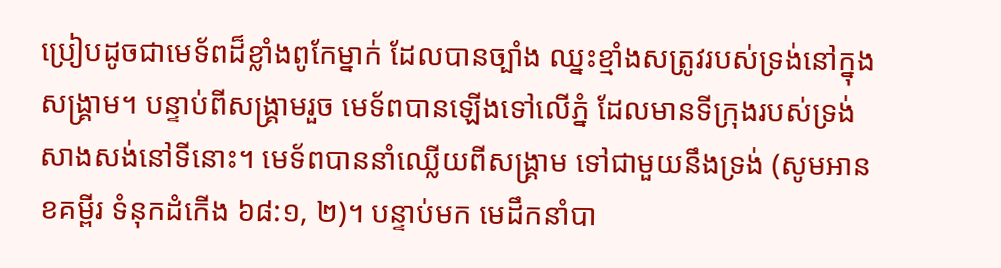ប្រៀបដូចជាមេទ័ពដ៏ខ្លាំងពូកែម្នាក់ ដែលបានច្បាំង ឈ្នះខ្មាំងសត្រូវរបស់ទ្រង់នៅក្នុងសង្គ្រាម។ បន្ទាប់ពីសង្គ្រាមរួច មេទ័ពបានឡើងទៅលើភ្នំ ដែលមានទីក្រុងរបស់ទ្រង់សាងសង់នៅទីនោះ។ មេទ័ពបាននាំឈ្លើយពីសង្គ្រាម ទៅជាមួយនឹងទ្រង់ (សូមអានខគម្ពីរ ទំនុកដំកើង ៦៨:១, ២)។ បន្ទាប់មក មេដឹកនាំបា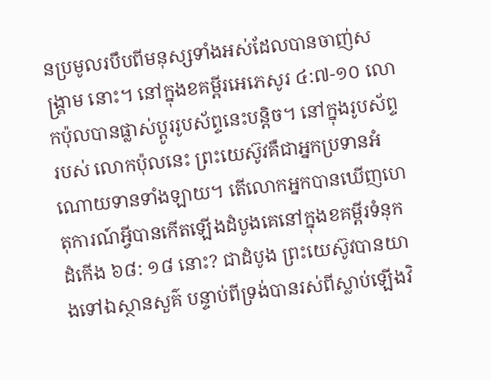នប្រមូលរបឹបពីមនុស្សទាំងអស់ដែលបានចាញ់សង្គ្រាម នោះ។ នៅក្នុងខគម្ពីរអេភេសូរ ៤:៧-១០ លោកប៉ុលបានផ្លាស់ប្តូររូបស័ព្ទនេះបន្តិច។ នៅក្នុងរូបស័ព្ទរបស់ លោកប៉ុលនេះ ព្រះយេស៊ូវគឺជាអ្នកប្រទានអំណោយទានទាំងឡាយ។ តើលោកអ្នកបានឃើញហេតុការណ៍អ្វីបានកើតឡើងដំបូងគេនៅក្នុងខគម្ពីរទំនុកដំកើង ៦៨: ១៨ នោះ? ជាដំបូង ព្រះយេស៊ូវបានយាងទៅឯស្ថានសួគ៌ បន្ទាប់ពីទ្រង់បានរស់ពីស្លាប់ឡើងវិ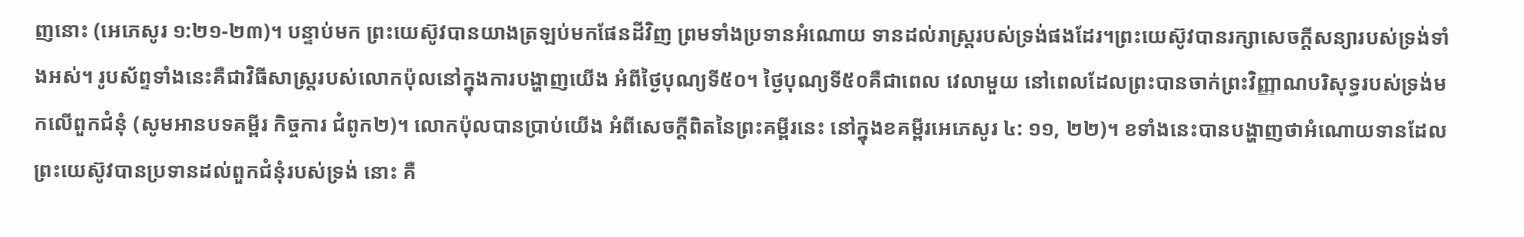ញនោះ (អេភេសូរ ១:២១-២៣)។ បន្ទាប់មក ព្រះយេស៊ូវបានយាងត្រឡប់មកផែនដីវិញ ព្រមទាំងប្រទានអំណោយ ទានដល់រាស្ត្ររបស់ទ្រង់ផងដែរ។ព្រះយេស៊ូវបានរក្សាសេចក្តីសន្យារបស់ទ្រង់ទាំងអស់។ រូបស័ព្ទទាំងនេះគឺជាវិធីសាស្ត្ររបស់លោកប៉ុលនៅក្នុងការបង្ហាញយើង អំពីថ្ងៃបុណ្យទី៥០។ ថ្ងៃបុណ្យទី៥០គឺជាពេល វេលាមួយ នៅពេលដែលព្រះបានចាក់ព្រះវិញ្ញាណបរិសុទ្ធរបស់ទ្រង់មកលើពួកជំនុំ (សូមអានបទគម្ពីរ កិច្ចការ ជំពូក២)។ លោកប៉ុលបានប្រាប់យើង អំពីសេចក្តីពិតនៃព្រះគម្ពីរនេះ នៅក្នុងខគម្ពីរអេភេសូរ ៤: ១១, ២២)។ ខទាំងនេះបានបង្ហាញថាអំណោយទានដែលព្រះយេស៊ូវបានប្រទានដល់ពួកជំនុំរបស់ទ្រង់ នោះ គឺ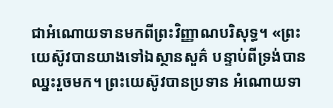ជាអំណោយទានមកពីព្រះវិញ្ញាណបរិសុទ្ធ។ «ព្រះយេស៊ូវបានយាងទៅឯស្ថានសួគ៌ បន្ទាប់ពីទ្រង់បានឈ្នះរួចមក។ ព្រះយេស៊ូវបានប្រទាន អំណោយទា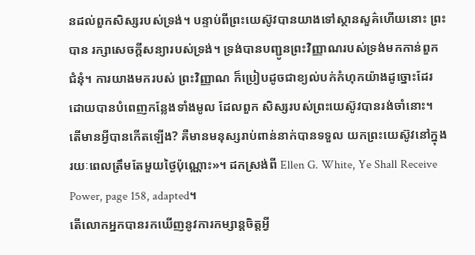នដល់ពួកសិស្សរបស់ទ្រង់។ បន្ទាប់ពីព្រះយេស៊ូវបានយាងទៅស្ថានសួគ៌ហើយនោះ ព្រះបាន រក្សាសេចក្តីសន្យារបស់ទ្រង់។ ទ្រង់បានបញ្ជូនព្រះវិញ្ញាណរបស់ទ្រង់មកកាន់ពួកជំនុំ។ ការយាងមករបស់ ព្រះវិញ្ញាណ ក៏ប្រៀបដូចជាខ្យល់បក់កំហុកយ៉ាងដូច្នោះដែរ ដោយបានបំពេញកន្លែងទាំងមូល ដែលពួក សិស្សរបស់ព្រះយេស៊ូវបានរង់ចាំនោះ។ តើមានអ្វីបានកើតឡើង? គឺមានមនុស្សរាប់ពាន់នាក់បានទទួល យកព្រះយេស៊ូវនៅក្នុងរយៈពេលត្រឹមតែមួយថ្ងៃប៉ុណ្ណោះ»។ ដកស្រង់ពី Ellen G. White, Ye Shall Receive Power, page 158, adapted។
តើលោកអ្នកបានរកឃើញនូវការកម្សាន្តចិត្តអ្វី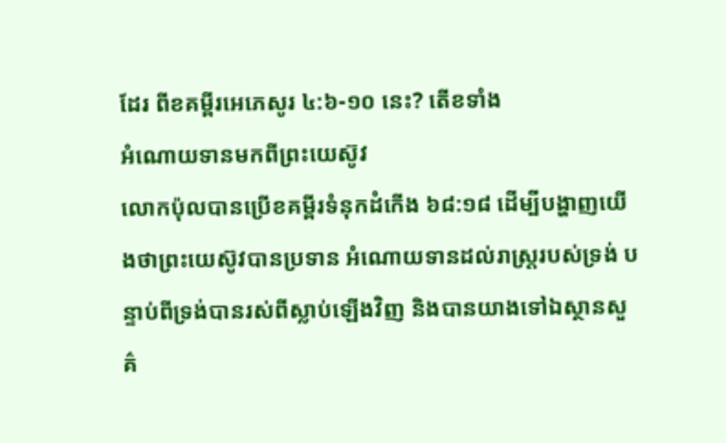ដែរ ពីខគម្ពីរអេភេសូរ ៤:៦-១០ នេះ? តើខទាំង
អំណោយទានមកពីព្រះយេស៊ូវ
លោកប៉ុលបានប្រើខគម្ពីរទំនុកដំកើង ៦៨:១៨ ដើម្បីបង្ហាញយើងថាព្រះយេស៊ូវបានប្រទាន អំណោយទានដល់រាស្ត្ររបស់ទ្រង់ បន្ទាប់ពីទ្រង់បានរស់ពីស្លាប់ឡើងវិញ និងបានយាងទៅឯស្ថានសួគ៌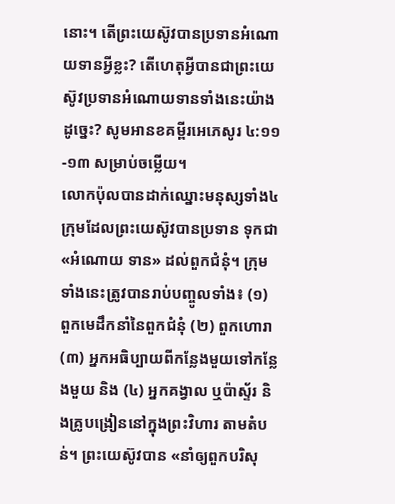នោះ។ តើព្រះយេស៊ូវបានប្រទានអំណោយទានអ្វីខ្លះ? តើហេតុអ្វីបានជាព្រះយេស៊ូវប្រទានអំណោយទានទាំងនេះយ៉ាងដូច្នេះ? សូមអានខគម្ពីរអេភេសូរ ៤:១១-១៣ សម្រាប់ចម្លើយ។
លោកប៉ុលបានដាក់ឈ្នោះមនុស្សទាំង៤ក្រុមដែលព្រះយេស៊ូវបានប្រទាន ទុកជា «អំណោយ ទាន» ដល់ពួកជំនុំ។ ក្រុមទាំងនេះត្រូវបានរាប់បញ្ចូលទាំង៖ (១) ពួកមេដឹកនាំនៃពួកជំនុំ (២) ពួកហោរា (៣) អ្នកអធិប្បាយពីកន្លែងមួយទៅកន្លែងមួយ និង (៤) អ្នកគង្វាល ឬប៉ាស្ទ័រ និងគ្រូបង្រៀននៅក្នុងព្រះវិហារ តាមតំបន់។ ព្រះយេស៊ូវបាន «នាំឲ្យពួកបរិសុ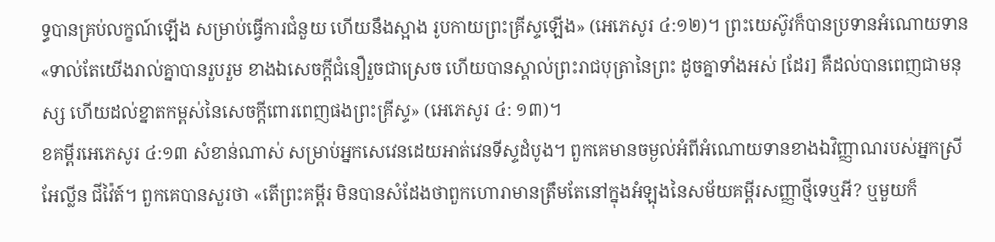ទ្ធបានគ្រប់លក្ខណ៍ឡើង សម្រាប់ធ្វើការជំនួយ ហើយនឹងស្អាង រូបកាយព្រះគ្រីស្ទឡើង» (អេភេសូរ ៤:១២)។ ព្រះយេស៊ូវក៏បានប្រទានអំណោយទាន «ទាល់តែយើងរាល់គ្នាបានរួបរួម ខាងឯសេចក្តីជំនឿរួចជាស្រេច ហើយបានស្គាល់ព្រះរាជបុត្រានៃព្រះ ដូចគ្នាទាំងអស់ [ដែរ] គឺដល់បានពេញជាមនុស្ស ហើយដល់ខ្នាតកម្ពស់នៃសេចក្តីពោរពេញផងព្រះគ្រីស្ទ» (អេភេសូរ ៤: ១៣)។
ខគម្ពីរអេភេសូរ ៤:១៣ សំខាន់ណាស់ សម្រាប់អ្នកសេវេនដេយអាត់វេនទីស្ទដំបូង។ ពួកគេមានចម្ងល់អំពីអំណោយទានខាងឯវិញ្ញាណរបស់អ្នកស្រីអែល្លីន ជីវ៉ៃត៍។ ពួកគេបានសួរថា «តើព្រះគម្ពីរ មិនបានសំដែងថាពួកហោរាមានត្រឹមតែនៅក្នុងអំឡុងនៃសម័យគម្ពីរសញ្ញាថ្មីទេឬអី? ឬមួយក៏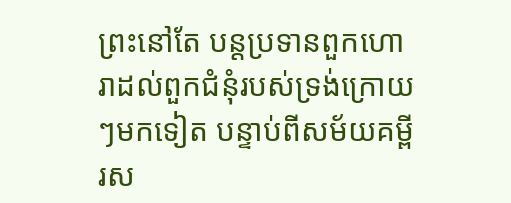ព្រះនៅតែ បន្តប្រទានពួកហោរាដល់ពួកជំនុំរបស់ទ្រង់ក្រោយៗមកទៀត បន្ទាប់ពីសម័យគម្ពីរស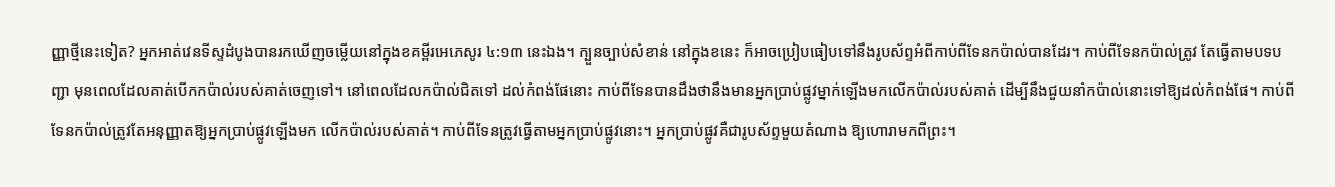ញ្ញាថ្មីនេះទៀត? អ្នកអាត់វេនទីស្ទដំបូងបានរកឃើញចម្លើយនៅក្នុងខគម្ពីរអេភេសូរ ៤:១៣ នេះឯង។ ក្បួនច្បាប់សំខាន់ នៅក្នុងខនេះ ក៏អាចប្រៀបធៀបទៅនឹងរូបស័ព្ទអំពីកាប់ពីទែនកប៉ាល់បានដែរ។ កាប់ពីទែនកប៉ាល់ត្រូវ តែធ្វើតាមបទបញ្ជា មុនពេលដែលគាត់បើកកប៉ាល់របស់គាត់ចេញទៅ។ នៅពេលដែលកប៉ាល់ជិតទៅ ដល់កំពង់ផែនោះ កាប់ពីទែនបានដឹងថានឹងមានអ្នកប្រាប់ផ្លូវម្នាក់ឡើងមកលើកប៉ាល់របស់គាត់ ដើម្បីនឹងជួយនាំកប៉ាល់នោះទៅឱ្យដល់កំពង់ផែ។ កាប់ពីទែនកប៉ាល់ត្រូវតែអនុញ្ញាតឱ្យអ្នកប្រាប់ផ្លូវឡើងមក លើកប៉ាល់របស់គាត់។ កាប់ពីទែនត្រូវធ្វើតាមអ្នកប្រាប់ផ្លូវនោះ។ អ្នកប្រាប់ផ្លូវគឺជារូបស័ព្ទមួយតំណាង ឱ្យហោរាមកពីព្រះ។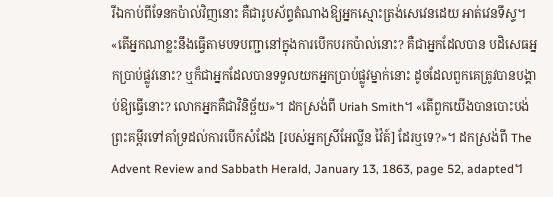រីឯកាប់ពីទែនកប៉ាល់វិញនោះ គឺជារូបស័ព្ទតំណាងឱ្យអ្នកស្មោះត្រង់សេវេនដេយ អាត់វេនទីស្ទ។ «តើអ្នកណាខ្លះនឹងធ្វើតាមបទបញ្ជានៅក្នុងការបើកបរកប៉ាល់នោះ? គឺជាអ្នកដែលបាន បដិសេធអ្នកប្រាប់ផ្លូវនោះ? ឬក៏ជាអ្នកដែលបានទទួលយកអ្នកប្រាប់ផ្លូវម្នាក់នោះ ដូចដែលពួកគេត្រូវបានបង្គាប់ឱ្យធ្វើនោះ? លោកអ្នកគឺជាវិនិច្ឆ័យ»។ ដកស្រង់ពី Uriah Smith។ «តើពួកយើងបានបោះបង់ ព្រះគម្ពីរទៅគាំទ្រដល់ការបើកសំដែង [របស់អ្នកស្រីអែល្លីន វ៉ៃត៍] ដែរឬទេ?»។ ដកស្រង់ពី The Advent Review and Sabbath Herald, January 13, 1863, page 52, adapted។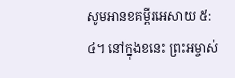សូមអានខគម្ពីរអេសាយ ៥:៤។ នៅក្នុងខនេះ ព្រះអម្ចាស់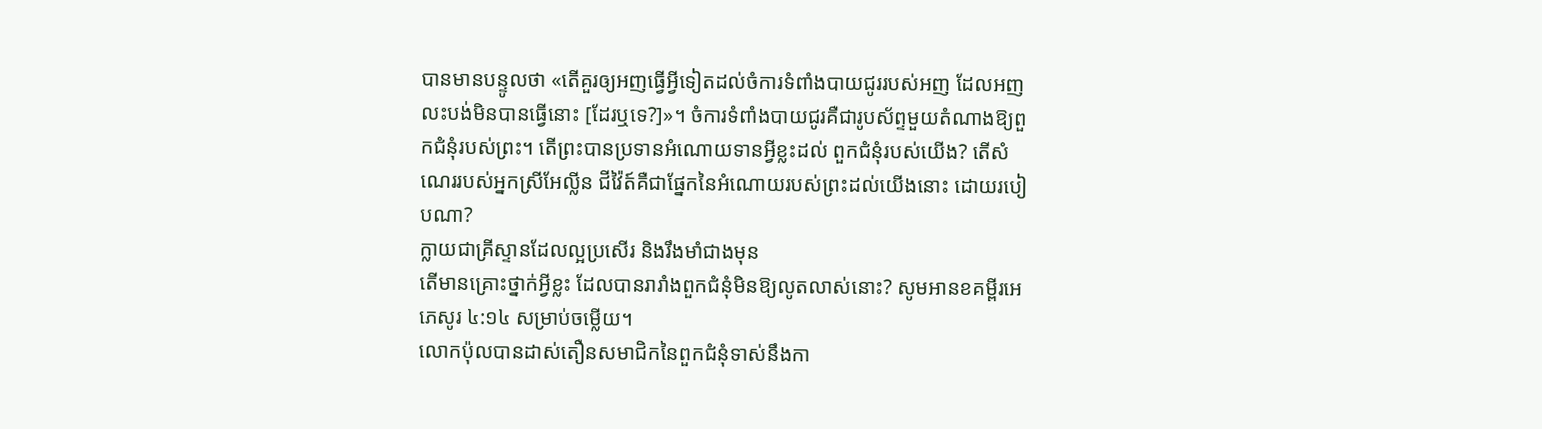បានមានបន្ទូលថា «តើគួរឲ្យអញធ្វើអ្វីទៀតដល់ចំការទំពាំងបាយជូររបស់អញ ដែលអញលះបង់មិនបានធ្វើនោះ [ដែរឬទេ?]»។ ចំការទំពាំងបាយជូរគឺជារូបស័ព្ទមួយតំណាងឱ្យពួកជំនុំរបស់ព្រះ។ តើព្រះបានប្រទានអំណោយទានអ្វីខ្លះដល់ ពួកជំនុំរបស់យើង? តើសំណេររបស់អ្នកស្រីអែល្លីន ជីវ៉ៃត៍គឺជាផ្នែកនៃអំណោយរបស់ព្រះដល់យើងនោះ ដោយរបៀបណា?
ក្លាយជាគ្រីស្ទានដែលល្អប្រសើរ និងរឹងមាំជាងមុន
តើមានគ្រោះថ្នាក់អ្វីខ្លះ ដែលបានរារាំងពួកជំនុំមិនឱ្យលូតលាស់នោះ? សូមអានខគម្ពីរអេភេសូរ ៤:១៤ សម្រាប់ចម្លើយ។
លោកប៉ុលបានដាស់តឿនសមាជិកនៃពួកជំនុំទាស់នឹងកា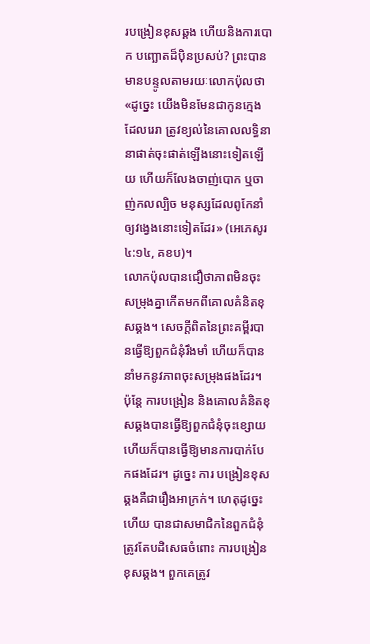របង្រៀនខុសឆ្គង ហើយនិងការបោក បញ្ឆោតដ៏បុិនប្រសប់? ព្រះបានមានបន្ទូលតាមរយៈលោកប៉ុលថា «ដូច្នេះ យើងមិនមែនជាកូនក្មេងដែលរេរា ត្រូវខ្យល់នៃគោលលទ្ធិនានាផាត់ចុះផាត់ឡើងនោះទៀតឡើយ ហើយក៏លែងចាញ់បោក ឬចាញ់កលល្បិច មនុស្សដែលពូកែនាំឲ្យវង្វេងនោះទៀតដែរ» (អេភេសូរ ៤:១៤, គខប)។
លោកប៉ុលបានជឿថាភាពមិនចុះសម្រុងគ្នាកើតមកពីគោលគំនិតខុសឆ្គង។ សេចក្តីពិតនៃព្រះគម្ពីរបានធ្វើឱ្យពួកជំនុំរឹងមាំ ហើយក៏បាននាំមកនូវភាពចុះសម្រុងផងដែរ។ ប៉ុន្តែ ការបង្រៀន និងគោលគំនិតខុសឆ្គងបានធ្វើឱ្យពួកជំនុំចុះខ្សោយ ហើយក៏បានធ្វើឱ្យមានការបាក់បែកផងដែរ។ ដូច្នេះ ការ បង្រៀនខុសឆ្គងគឺជារឿងអាក្រក់។ ហេតុដូច្នេះហើយ បានជាសមាជិកនៃពួកជំនុំត្រូវតែបដិសេធចំពោះ ការបង្រៀនខុសឆ្គង។ ពួកគេត្រូវ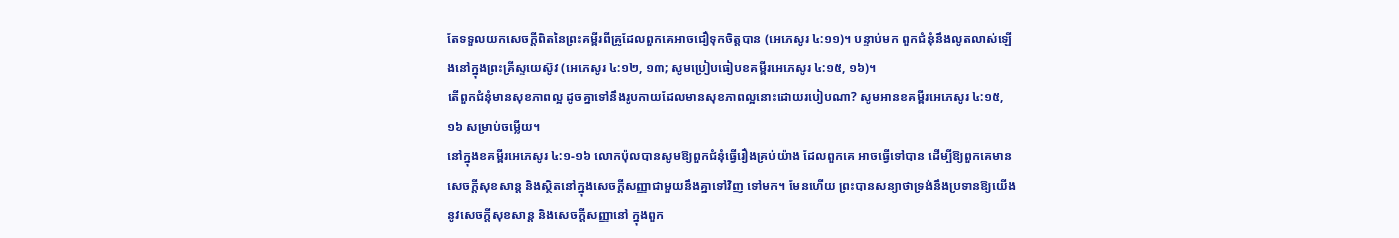តែទទួលយកសេចក្តីពិតនៃព្រះគម្ពីរពីគ្រូដែលពួកគេអាចជឿទុកចិត្តបាន (អេភេសូរ ៤:១១)។ បន្ទាប់មក ពួកជំនុំនឹងលូតលាស់ឡើងនៅក្នុងព្រះគ្រីស្ទយេស៊ូវ (អេភេសូរ ៤:១២, ១៣; សូមប្រៀបធៀបខគម្ពីរអេភេសូរ ៤:១៥, ១៦)។
តើពួកជំនុំមានសុខភាពល្អ ដូចគ្នាទៅនឹងរូបកាយដែលមានសុខភាពល្អនោះដោយរបៀបណា? សូមអានខគម្ពីរអេភេសូរ ៤:១៥, ១៦ សម្រាប់ចម្លើយ។
នៅក្នុងខគម្ពីរអេភេសូរ ៤:១-១៦ លោកប៉ុលបានសូមឱ្យពួកជំនុំធ្វើរឿងគ្រប់យ៉ាង ដែលពួកគេ អាចធ្វើទៅបាន ដើម្បីឱ្យពួកគេមានសេចក្តីសុខសាន្ត និងស្ថិតនៅក្នុងសេចក្តីសញ្ញាជាមួយនឹងគ្នាទៅវិញ ទៅមក។ មែនហើយ ព្រះបានសន្យាថាទ្រង់នឹងប្រទានឱ្យយើងនូវសេចក្តីសុខសាន្ត និងសេចក្តីសញ្ញានៅ ក្នុងពួក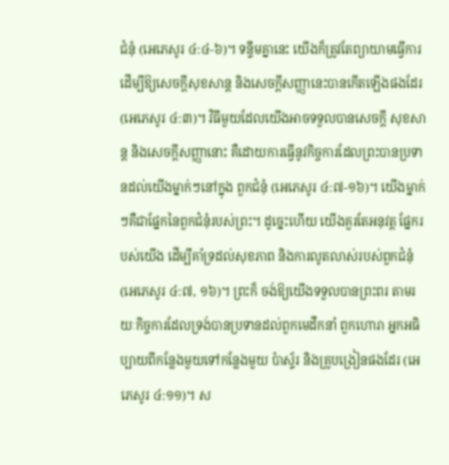ជំនុំ (អេភេសូរ ៤:៤-៦)។ ទន្ទឹមគ្នានេះ យើងក៏ត្រូវតែព្យាយាមធ្វើការ ដើម្បីឱ្យសេចក្តីសុខសាន្ត និងសេចក្តីសញ្ញានេះបានកើតឡើងផងដែរ (អេភេសូរ ៤:៣)។ វិធីមួយដែលយើងអាចទទួលបានសេចក្តី សុខសាន្ត និងសេចក្តីសញ្ញានោះ គឺដោយការធ្វើនូវកិច្ចការដែលព្រះបានប្រទានដល់យើងម្នាក់ៗនៅក្នុង ពួកជំនុំ (អេភេសូរ ៤:៧-១៦)។ យើងម្នាក់ៗគឺជាផ្នែកនៃពួកជំនុំរបស់ព្រះ។ ដូច្នេះហើយ យើងគួរតែអនុវត្ត ផ្នែករបស់យើង ដើម្បីគាំទ្រដល់សុខភាព និងការលូតលាស់របស់ពួកជំនុំ (អេភេសូរ ៤:៧, ១៦)។ ព្រះក៏ ចង់ឱ្យយើងទទួលបានព្រះពរ តាមរយៈកិច្ចការដែលទ្រង់បានប្រទានដល់ពួកមេដឹកនាំ ពួកហោរា អ្នកអធិប្បាយពីកន្លែងមួយទៅកន្លែងមួយ ប៉ាស្ទ័រ និងគ្រូបង្រៀនផងដែរ (អេភេសូរ ៤:១១)។ ស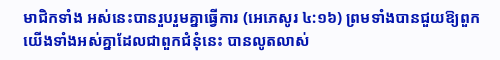មាជិកទាំង អស់នេះបានរួបរួមគ្នាធ្វើការ (អេភេសូរ ៤:១៦) ព្រមទាំងបានជួយឱ្យពួកយើងទាំងអស់គ្នាដែលជាពួកជំនុំនេះ បានលូតលាស់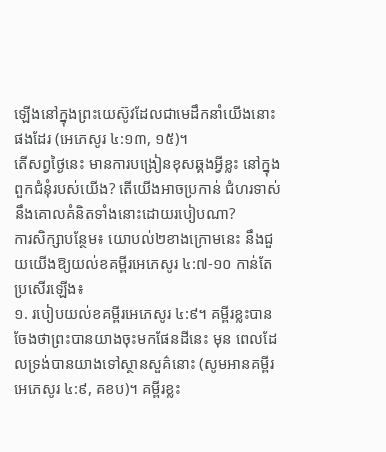ឡើងនៅក្នុងព្រះយេស៊ូវដែលជាមេដឹកនាំយើងនោះផងដែរ (អេភេសូរ ៤:១៣, ១៥)។
តើសព្វថ្ងៃនេះ មានការបង្រៀនខុសឆ្គងអ្វីខ្លះ នៅក្នុងពួកជំនុំរបស់យើង? តើយើងអាចប្រកាន់ ជំហរទាស់នឹងគោលគំនិតទាំងនោះដោយរបៀបណា?
ការសិក្សាបន្ថែម៖ យោបល់២ខាងក្រោមនេះ នឹងជួយយើងឱ្យយល់ខគម្ពីរអេភេសូរ ៤:៧-១០ កាន់តែ ប្រសើរឡើង៖
១. របៀបយល់ខគម្ពីរអេភេសូរ ៤:៩។ គម្ពីរខ្លះបានចែងថាព្រះបានយាងចុះមកផែនដីនេះ មុន ពេលដែលទ្រង់បានយាងទៅស្ថានសួគ៌នោះ (សូមអានគម្ពីរអេភេសូរ ៤:៩, គខប)។ គម្ពីរខ្លះ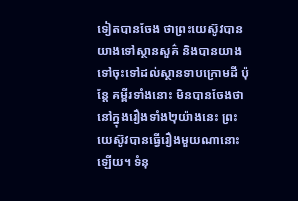ទៀតបានចែង ថាព្រះយេស៊ូវបានយាងទៅស្ថានសួគ៌ និងបានយាងទៅចុះទៅដល់ស្ថានទាបក្រោមដី ប៉ុន្តែ គម្ពីរទាំងនោះ មិនបានចែងថានៅក្នុងរឿងទាំង២ុយ៉ាងនេះ ព្រះយេស៊ូវបានធ្វើរឿងមួយណានោះឡើយ។ ទំនុ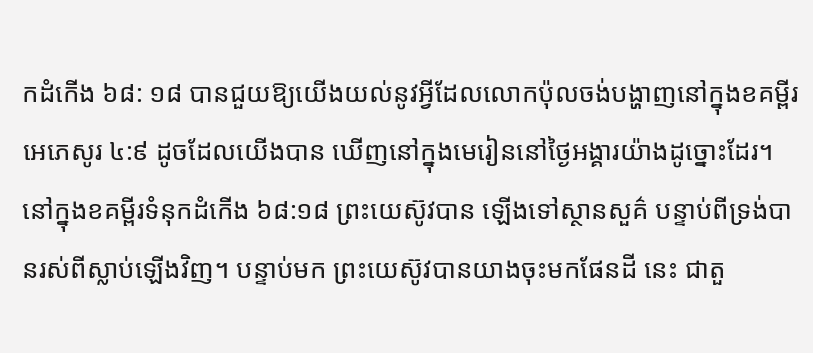កដំកើង ៦៨: ១៨ បានជួយឱ្យយើងយល់នូវអ្វីដែលលោកប៉ុលចង់បង្ហាញនៅក្នុងខគម្ពីរអេភេសូរ ៤:៩ ដូចដែលយើងបាន ឃើញនៅក្នុងមេរៀននៅថ្ងៃអង្គារយ៉ាងដូច្នោះដែរ។ នៅក្នុងខគម្ពីរទំនុកដំកើង ៦៨:១៨ ព្រះយេស៊ូវបាន ឡើងទៅស្ថានសួគ៌ បន្ទាប់ពីទ្រង់បានរស់ពីស្លាប់ឡើងវិញ។ បន្ទាប់មក ព្រះយេស៊ូវបានយាងចុះមកផែនដី នេះ ជាតួ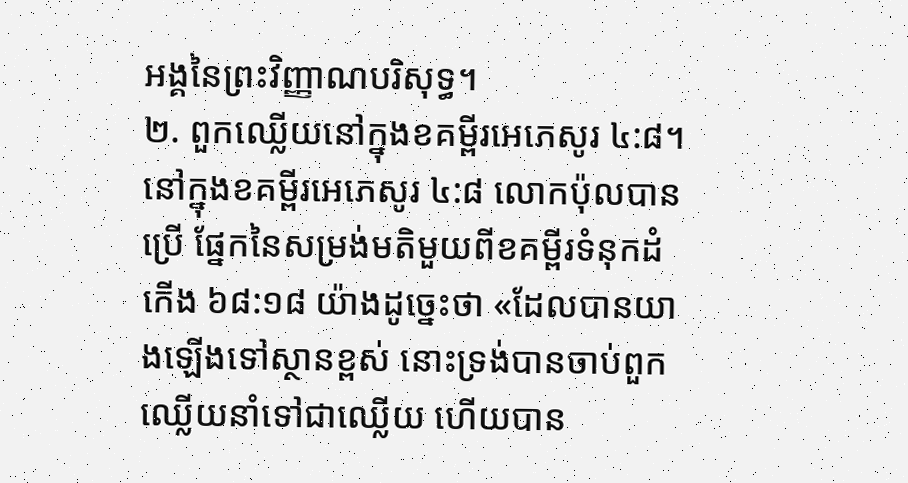អង្គនៃព្រះវិញ្ញាណបរិសុទ្ធ។
២. ពួកឈ្លើយនៅក្នុងខគម្ពីរអេភេសូរ ៤:៨។ នៅក្នុងខគម្ពីរអេភេសូរ ៤:៨ លោកប៉ុលបានប្រើ ផ្នែកនៃសម្រង់មតិមួយពីខគម្ពីរទំនុកដំកើង ៦៨:១៨ យ៉ាងដូច្នេះថា «ដែលបានយាងឡើងទៅស្ថានខ្ពស់ នោះទ្រង់បានចាប់ពួកឈ្លើយនាំទៅជាឈ្លើយ ហើយបាន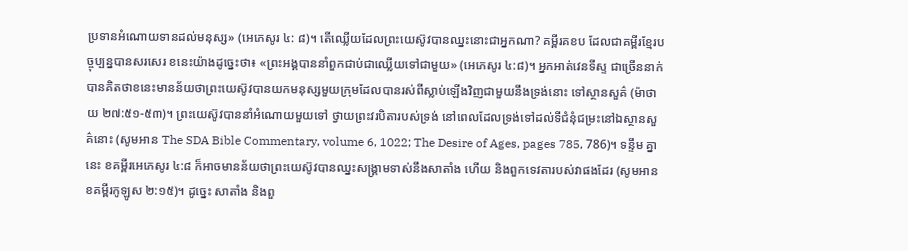ប្រទានអំណោយទានដល់មនុស្ស» (អេភេសូរ ៤: ៨)។ តើឈ្លើយដែលព្រះយេស៊ូវបានឈ្នះនោះជាអ្នកណា? គម្ពីរគខប ដែលជាគម្ពីរខ្មែរបច្ចុប្បន្នបានសរសេរ ខនេះយ៉ាងដូច្នេះថា៖ «ព្រះអង្គបាននាំពួកជាប់ជាឈ្លើយទៅជាមួយ» (អេភេសូរ ៤:៨)។ អ្នកអាត់វេនទីស្ទ ជាច្រើននាក់បានគិតថាខនេះមានន័យថាព្រះយេស៊ូវបានយកមនុស្សមួយក្រុមដែលបានរស់ពីស្លាប់ឡើងវិញជាមួយនឹងទ្រង់នោះ ទៅស្ថានសួគ៌ (ម៉ាថាយ ២៧:៥១-៥៣)។ ព្រះយេស៊ូវបាននាំអំណោយមួយទៅ ថ្វាយព្រះវរបិតារបស់ទ្រង់ នៅពេលដែលទ្រង់ទៅដល់ទីជំនុំជម្រះនៅឯស្ថានសួគ៌នោះ (សូមអាន The SDA Bible Commentary, volume 6, 1022; The Desire of Ages, pages 785, 786)។ ទន្ទឹម គ្នានេះ ខគម្ពីរអេភេសូរ ៤:៨ ក៏អាចមានន័យថាព្រះយេស៊ូវបានឈ្នះសង្គ្រាមទាស់នឹងសាតាំង ហើយ និងពួកទេវតារបស់វាផងដែរ (សូមអានខគម្ពីរកូឡូស ២:១៥)។ ដូច្នេះ សាតាំង និងពួ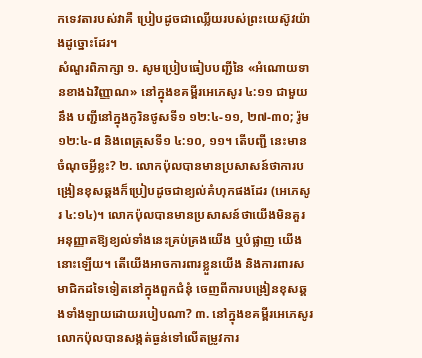កទេវតារបស់វាគឺ ប្រៀបដូចជាឈ្លើយរបស់ព្រះយេស៊ូវយ៉ាងដូច្នោះដែរ។
សំណួរពិភាក្សា ១. សូមប្រៀបធៀបបញ្ជីនៃ «អំណោយទានខាងឯវិញ្ញាណ» នៅក្នុងខគម្ពីរអេភេសូរ ៤:១១ ជាមួយនឹង បញ្ជីនៅក្នុងកូរិនថូសទី១ ១២:៤-១១, ២៧-៣០; រ៉ូម ១២:៤-៨ និងពេត្រុសទី១ ៤:១០, ១១។ តើបញ្ជី នេះមានចំណុចអ្វីខ្លះ? ២. លោកប៉ុលបានមានប្រសាសន៍ថាការបង្រៀនខុសឆ្គងក៏ប្រៀបដូចជាខ្យល់គំហុកផងដែរ (អេភេសូរ ៤:១៤)។ លោកប៉ុលបានមានប្រសាសន៍ថាយើងមិនគួរអនុញ្ញាតឱ្យខ្យល់ទាំងនេះគ្រប់គ្រងយើង ឬបំផ្លាញ យើងនោះឡើយ។ តើយើងអាចការពារខ្លួនយើង និងការពារសមាជិកដទៃទៀតនៅក្នុងពួកជំនុំ ចេញពីការបង្រៀនខុសឆ្គងទាំងឡាយដោយរបៀបណា? ៣. នៅក្នុងខគម្ពីរអេភេសូរ លោកប៉ុលបានសង្កត់ធ្ងន់ទៅលើតម្រូវការ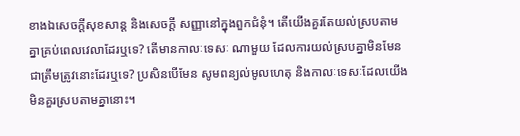ខាងឯសេចក្តីសុខសាន្ត និងសេចក្តី សញ្ញានៅក្នុងពួកជំនុំ។ តើយើងគួរតែយល់ស្របតាមគ្នាគ្រប់ពេលវេលាដែរឬទេ? តើមានកាលៈទេសៈ ណាមួយ ដែលការយល់ស្របគ្នាមិនមែនជាត្រឹមត្រូវនោះដែរឬទេ? ប្រសិនបើមែន សូមពន្យល់មូលហេតុ និងកាលៈទេសៈដែលយើងមិនគួរស្របតាមគ្នានោះ។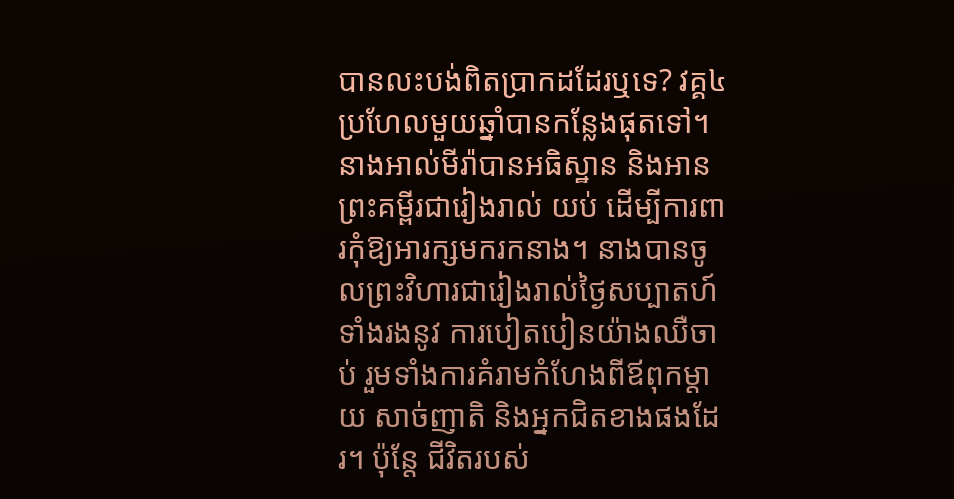បានលះបង់ពិតប្រាកដដែរឬទេ? វគ្គ៤
ប្រហែលមួយឆ្នាំបានកន្លែងផុតទៅ។ នាងអាល់មីរ៉ាបានអធិស្ឋាន និងអានព្រះគម្ពីរជារៀងរាល់ យប់ ដើម្បីការពារកុំឱ្យអារក្សមករកនាង។ នាងបានចូលព្រះវិហារជារៀងរាល់ថ្ងៃសប្បាតហ៍ ទាំងរងនូវ ការបៀតបៀនយ៉ាងឈឺចាប់ រួមទាំងការគំរាមកំហែងពីឪពុកម្តាយ សាច់ញាតិ និងអ្នកជិតខាងផងដែរ។ ប៉ុន្តែ ជីវិតរបស់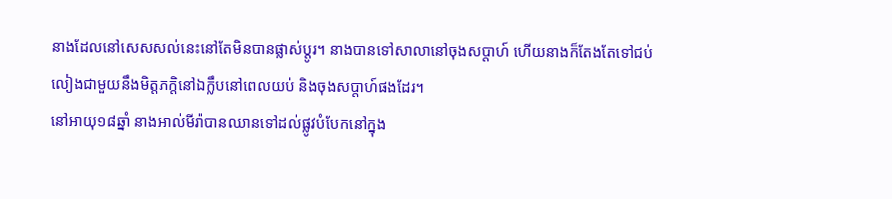នាងដែលនៅសេសសល់នេះនៅតែមិនបានផ្លាស់ប្តូរ។ នាងបានទៅសាលានៅចុងសប្តាហ៍ ហើយនាងក៏តែងតែទៅជប់លៀងជាមួយនឹងមិត្តភក្តិនៅឯក្លឹបនៅពេលយប់ និងចុងសប្តាហ៍ផងដែរ។
នៅអាយុ១៨ឆ្នាំ នាងអាល់មីរ៉ាបានឈានទៅដល់ផ្លូវបំបែកនៅក្នុង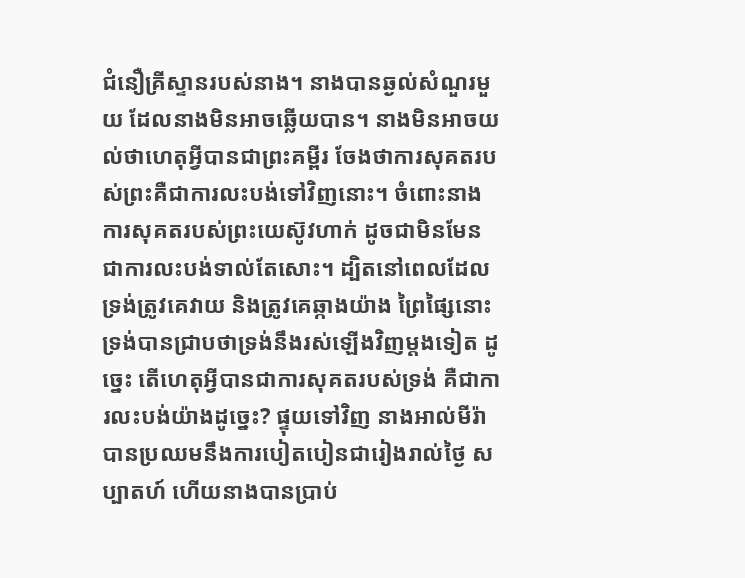ជំនឿគ្រីស្ទានរបស់នាង។ នាងបានឆ្ងល់សំណួរមួយ ដែលនាងមិនអាចឆ្លើយបាន។ នាងមិនអាចយល់ថាហេតុអ្វីបានជាព្រះគម្ពីរ ចែងថាការសុគតរបស់ព្រះគឺជាការលះបង់ទៅវិញនោះ។ ចំពោះនាង ការសុគតរបស់ព្រះយេស៊ូវហាក់ ដូចជាមិនមែនជាការលះបង់ទាល់តែសោះ។ ដ្បិតនៅពេលដែលទ្រង់ត្រូវគេវាយ និងត្រូវគេឆ្កាងយ៉ាង ព្រៃផ្សៃនោះ ទ្រង់បានជ្រាបថាទ្រង់នឹងរស់ឡើងវិញម្តងទៀត ដូច្នេះ តើហេតុអ្វីបានជាការសុគតរបស់ទ្រង់ គឺជាការលះបង់យ៉ាងដូច្នេះ? ផ្ទុយទៅវិញ នាងអាល់មីរ៉ាបានប្រឈមនឹងការបៀតបៀនជារៀងរាល់ថ្ងៃ សប្បាតហ៍ ហើយនាងបានប្រាប់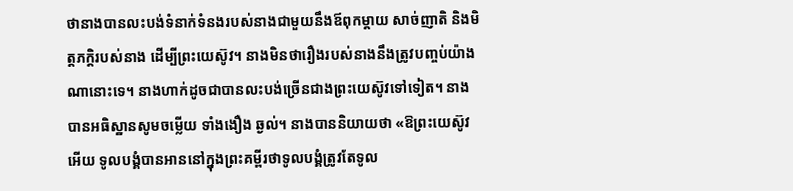ថានាងបានលះបង់ទំនាក់ទំនងរបស់នាងជាមួយនឹងឪពុកម្តាយ សាច់ញាតិ និងមិត្តភក្តិរបស់នាង ដើម្បីព្រះយេស៊ូវ។ នាងមិនថារឿងរបស់នាងនឹងត្រូវបញ្ចប់យ៉ាងណានោះទេ។ នាងហាក់ដូចជាបានលះបង់ច្រើនជាងព្រះយេស៊ូវទៅទៀត។ នាងបានអធិស្ឋានសូមចម្លើយ ទាំងងឿង ឆ្ងល់។ នាងបាននិយាយថា «ឱព្រះយេស៊ូវអើយ ទូលបង្គំបានអាននៅក្នុងព្រះគម្ពីរថាទូលបង្គំត្រូវតែទូល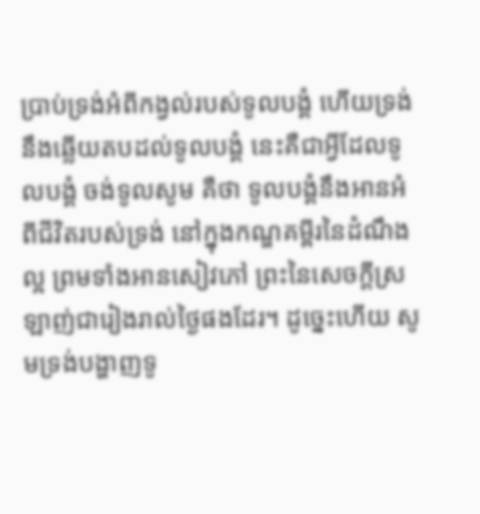ប្រាប់ទ្រង់អំពីកង្វល់របស់ទូលបង្គំ ហើយទ្រង់ នឹងឆ្លើយតបដល់ទូលបង្គំ នេះគឺជាអ្វីដែលទូលបង្គំ ចង់ទូលសូម គឺថា ទូលបង្គំនឹងអានអំពីជីវិតរបស់ទ្រង់ នៅក្នុងកណ្ឌគម្ពីរនៃដំណឹងល្អ ព្រមទាំងអានសៀវភៅ ព្រះនៃសេចក្តីស្រឡាញ់ជារៀងរាល់ថ្ងៃផងដែរ។ ដូច្នេះហើយ សូមទ្រង់បង្ហាញទូ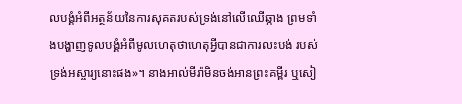លបង្គំអំពីអត្ថន័យនៃការសុគតរបស់ទ្រង់នៅលើឈើឆ្កាង ព្រមទាំងបង្ហាញទូលបង្គំអំពីមូលហេតុថាហេតុអ្វីបានជាការលះបង់ របស់ទ្រង់អស្ចារ្យនោះផង»។ នាងអាល់មីរ៉ាមិនចង់អានព្រះគម្ពីរ ឬសៀ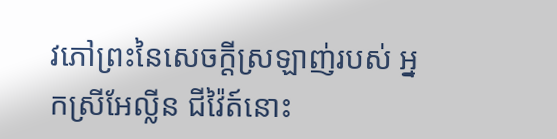វភៅព្រះនៃសេចក្តីស្រឡាញ់របស់ អ្នកស្រីអែល្លីន ជីវ៉ៃត៍នោះ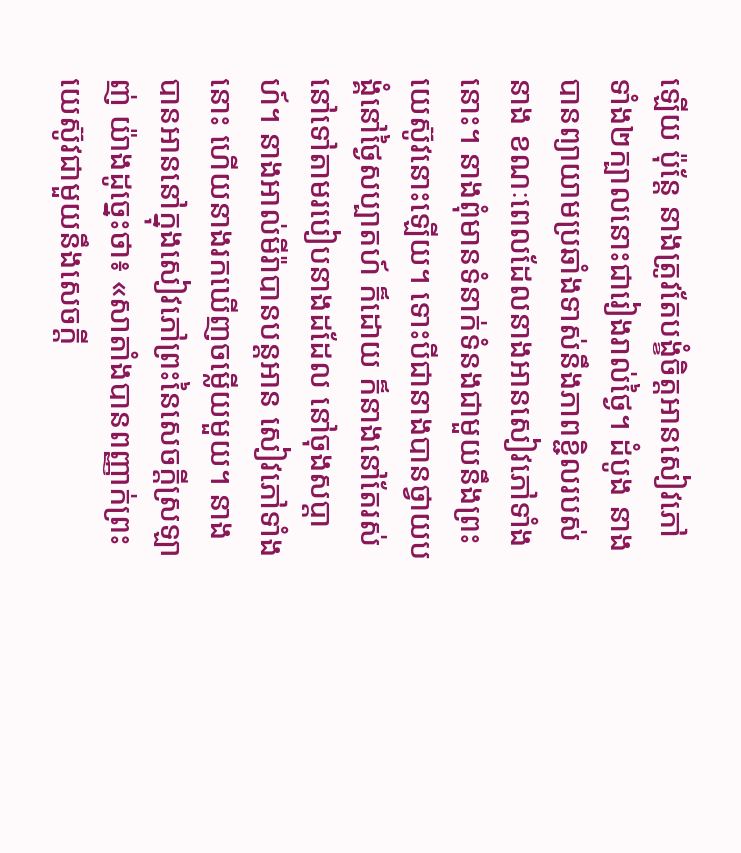ឡើយ ប៉ុន្តែ នាងត្រូវតែបង្ខំចិត្តអានសៀវភៅទាំង២ក្បាលនោះជារៀងរាល់ថ្ងៃ។ ដំបូង នាងបានព្យាយាមប្រឆាំងទាស់នឹងភាពខ្ជិលរបស់នាង ខណៈពេលដែលនាងអានសៀវភៅទាំងនោះ។ នាងពុំមានទំនាក់ទំនងជាមួយនឹងព្រះយេស៊ូវនោះឡើយ។ ទោះបីជានាងបានថ្វាយបង្គំនៅថ្ងៃសប្បាតហ៍ ក៏ដោយ ក៏នាងនៅតែរស់នៅទៅតាមរបៀបនាងដដែល នៅចុងសប្តាហ៍។ នាងអាល់មីរ៉ាបានបន្តអាន សៀវភៅទាំងនោះ ហើយនាងរកឃើញចម្លើយមួយ។ នាងបានអាននៅក្នុងសៀវភៅព្រះនៃសេចក្តីស្រឡាញ់ យ៉ាងដូច្នេះថា៖ «សាតាំងបានពញ្ញាក់ព្រះយេស៊ូវជាមួយនឹងសេចក្តី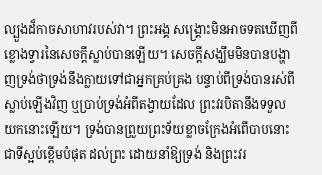ល្បួងដ៏កាចសាហាវរបស់វា។ ព្រះអង្គ សង្គ្រោះមិនអាចទតឃើញពីខ្លោងទ្វារនៃសេចក្តីស្លាប់បានឡើយ។ សេចក្តីសង្ឃឹមមិនបានបង្ហាញទ្រង់ថាទ្រង់នឹងក្លាយទៅជាអ្នកគ្រប់គ្រង បន្ទាប់ពីទ្រង់បានរស់ពីស្លាប់ឡើងវិញ ឬប្រាប់ទ្រង់អំពីតង្វាយដែល ព្រះវរបិតានឹងទទួលយកនោះឡើយ។ ទ្រង់បានព្រួយព្រះទ័យខ្លាចក្រែងអំពើបាបនោះជាទីស្អប់ខ្ពើមបំផុត ដល់ព្រះ ដោយនាំឱ្យទ្រង់ និងព្រះវរ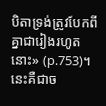បិតាទ្រង់ត្រូវបែកពីគ្នាជារៀងរហូតនោះ» (p.753)។ នេះគឺជាច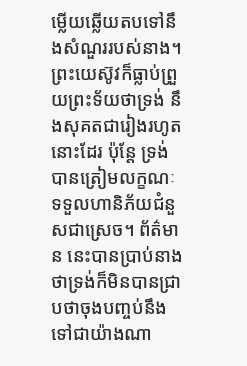ម្លើយឆ្លើយតបទៅនឹងសំណួររបស់នាង។ ព្រះយេស៊ូវក៏ធ្លាប់ព្រួយព្រះទ័យថាទ្រង់ នឹងសុគតជារៀងរហូតនោះដែរ ប៉ុន្តែ ទ្រង់បានត្រៀមលក្ខណៈទទួលហានិភ័យជំនួសជាស្រេច។ ព័ត៌មាន នេះបានប្រាប់នាងថាទ្រង់ក៏មិនបានជ្រាបថាចុងបញ្ចប់នឹងទៅជាយ៉ាងណា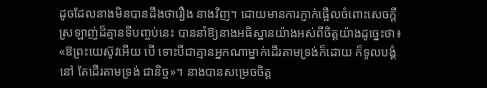ដូចដែលនាងមិនបានដឹងថារឿង នាងវិញ។ ដោយមានការភ្ញាក់ផ្អើលចំពោះសេចក្តីស្រឡាញ់ដ៏គ្មានទីបញ្ចប់នេះ បាននាំឱ្យនាងអធិស្ឋានយ៉ាងអស់ពីចិត្តយ៉ាងដូច្នេះថា៖ «ឱព្រះយេស៊ូវអើយ បើ ទោះបីជាគ្មានអ្នកណាម្នាក់ដើរតាមទ្រង់ក៏ដោយ ក៏ទូលបង្គំនៅ តែដើរតាមទ្រង់ ជានិច្ច»។ នាងបានសម្រេចចិត្ត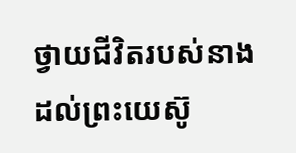ថ្វាយជីវិតរបស់នាងដល់ព្រះយេស៊ូ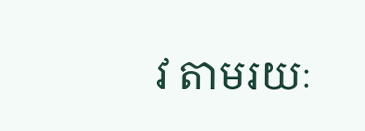វ តាមរយៈ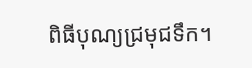ពិធីបុណ្យជ្រមុជទឹក។